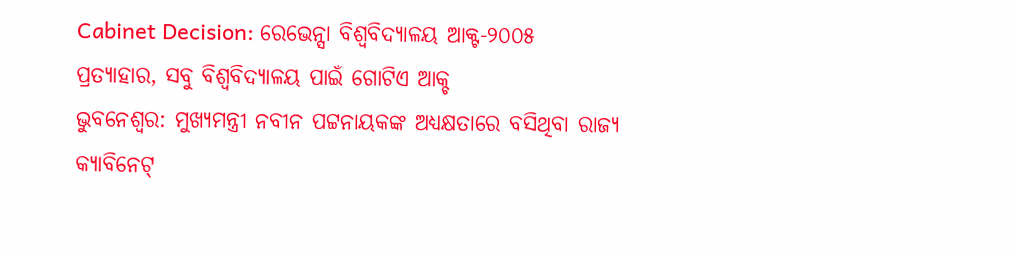Cabinet Decision: ରେଭେନ୍ସା ବିଶ୍ୱବିଦ୍ୟାଳୟ ଆକ୍ଟ-୨୦୦୫ ପ୍ରତ୍ୟାହାର, ସବୁ ବିଶ୍ୱବିଦ୍ୟାଳୟ ପାଇଁ ଗୋଟିଏ ଆକ୍ଚ
ଭୁବନେଶ୍ୱର: ମୁଖ୍ୟମନ୍ତ୍ରୀ ନବୀନ ପଟ୍ଟନାୟକଙ୍କ ଅଧ୍ୟକ୍ଷତାରେ ବସିଥିବା ରାଜ୍ୟ କ୍ୟାବିନେଟ୍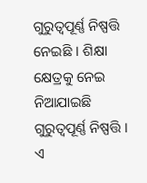ଗୁରୁତ୍ୱପୂର୍ଣ୍ଣ ନିଷ୍ପତ୍ତି ନେଇଛି । ଶିକ୍ଷା କ୍ଷେତ୍ରକୁ ନେଇ ନିଆଯାଇଛି ଗୁରୁତ୍ୱପୂର୍ଣ୍ଣ ନିଷ୍ପତ୍ତି । ଏ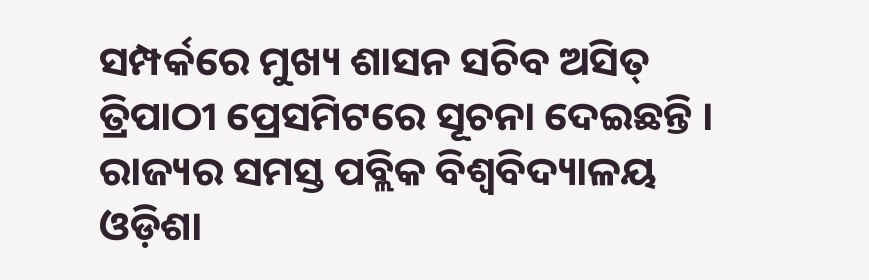ସମ୍ପର୍କରେ ମୁଖ୍ୟ ଶାସନ ସଚିବ ଅସିତ୍ ତ୍ରିପାଠୀ ପ୍ରେସମିଟରେ ସୂଚନା ଦେଇଛନ୍ତି । ରାଜ୍ୟର ସମସ୍ତ ପବ୍ଲିକ ବିଶ୍ୱବିଦ୍ୟାଳୟ ଓଡ଼ିଶା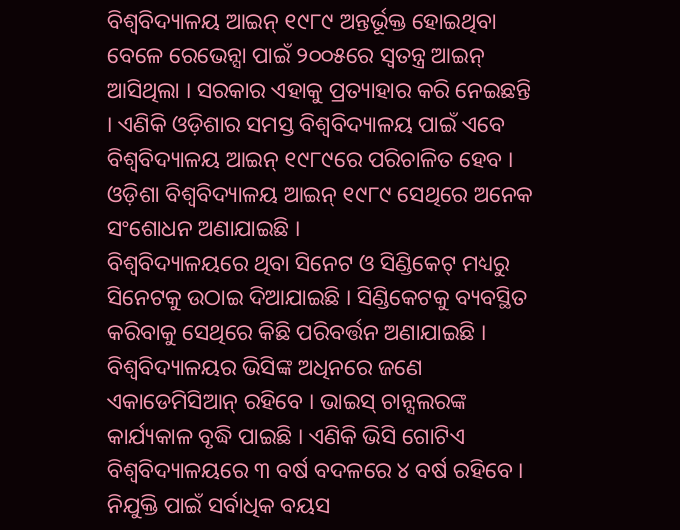ବିଶ୍ୱବିଦ୍ୟାଳୟ ଆଇନ୍ ୧୯୮୯ ଅନ୍ତର୍ଭୂକ୍ତ ହୋଇଥିବା ବେଳେ ରେଭେନ୍ସା ପାଇଁ ୨୦୦୫ରେ ସ୍ୱତନ୍ତ୍ର ଆଇନ୍ ଆସିଥିଲା । ସରକାର ଏହାକୁ ପ୍ରତ୍ୟାହାର କରି ନେଇଛନ୍ତି । ଏଣିକି ଓଡ଼ିଶାର ସମସ୍ତ ବିଶ୍ୱବିଦ୍ୟାଳୟ ପାଇଁ ଏବେ ବିଶ୍ୱବିଦ୍ୟାଳୟ ଆଇନ୍ ୧୯୮୯ରେ ପରିଚାଳିତ ହେବ । ଓଡ଼ିଶା ବିଶ୍ୱବିଦ୍ୟାଳୟ ଆଇନ୍ ୧୯୮୯ ସେଥିରେ ଅନେକ ସଂଶୋଧନ ଅଣାଯାଇଛି ।
ବିଶ୍ୱବିଦ୍ୟାଳୟରେ ଥିବା ସିନେଟ ଓ ସିଣ୍ଡିକେଟ୍ ମଧ୍ୟରୁ ସିନେଟକୁ ଉଠାଇ ଦିଆଯାଇଛି । ସିଣ୍ଡିକେଟକୁ ବ୍ୟବସ୍ଥିତ କରିବାକୁ ସେଥିରେ କିଛି ପରିବର୍ତ୍ତନ ଅଣାଯାଇଛି । ବିଶ୍ୱବିଦ୍ୟାଳୟର ଭିସିଙ୍କ ଅଧିନରେ ଜଣେ ଏକାଡେମିସିଆନ୍ ରହିବେ । ଭାଇସ୍ ଚାନ୍ସଲରଙ୍କ କାର୍ଯ୍ୟକାଳ ବୃଦ୍ଧି ପାଇଛି । ଏଣିକି ଭିସି ଗୋଟିଏ ବିଶ୍ୱବିଦ୍ୟାଳୟରେ ୩ ବର୍ଷ ବଦଳରେ ୪ ବର୍ଷ ରହିବେ । ନିଯୁକ୍ତି ପାଇଁ ସର୍ବାଧିକ ବୟସ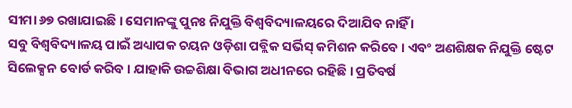ସୀମା ୬୭ ରଖାଯାଇଛି । ସେମାନଙ୍କୁ ପୁନଃ ନିଯୁକ୍ତି ବିଶ୍ୱବିଦ୍ୟାଳୟରେ ଦିଆଯିବ ନାହିଁ ।
ସବୁ ବିଶ୍ୱବିଦ୍ୟାଳୟ ପାଇଁ ଅଧ୍ୟାପକ ଚୟନ ଓଡ଼ିଶା ପବ୍ଲିକ ସର୍ଭିସ୍ କମିଶନ କରିବେ । ଏବଂ ଅଣଶିକ୍ଷକ ନିଯୁକ୍ତି ଷ୍ଟେଟ ସିଲେକ୍ସନ ବୋର୍ଡ କରିବ । ଯାହାକି ଉଚ୍ଚଶିକ୍ଷା ବିଭାଗ ଅଧୀନରେ ରହିଛି । ପ୍ରତିବର୍ଷ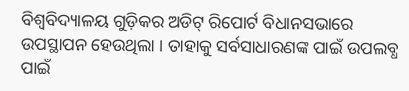ବିଶ୍ୱବିଦ୍ୟାଳୟ ଗୁଡ଼ିକର ଅଡିଟ୍ ରିପୋର୍ଟ ବିଧାନସଭାରେ ଉପସ୍ଥାପନ ହେଉଥିଲା । ତାହାକୁ ସର୍ବସାଧାରଣଙ୍କ ପାଇଁ ଉପଲବ୍ଧ ପାଇଁ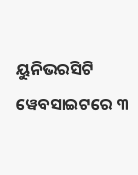ୟୁନିଭରସିଟି ୱେବସାଇଟରେ ୩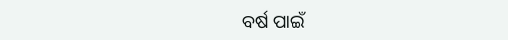ବର୍ଷ ପାଇଁ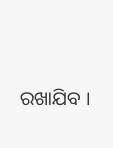ରଖାଯିବ ।